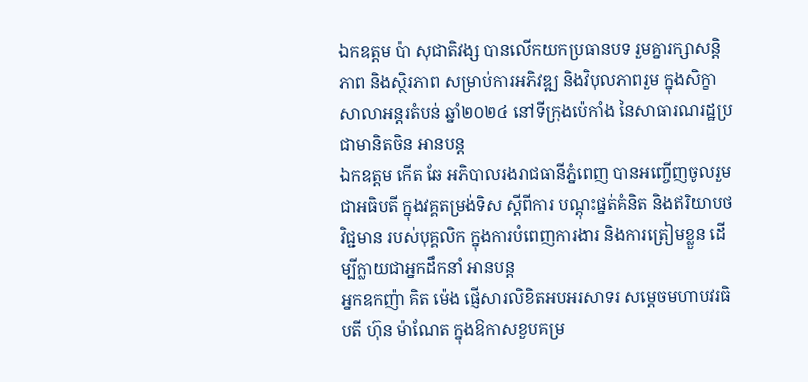ឯកឧត្តម ប៉ា សុជាតិវង្ស បានលើកយកប្រធានបទ រួមគ្នារក្សាសន្តិភាព និងស្ថិរភាព សម្រាប់ការអភិវឌ្ឍ និងវិបុលភាពរួម ក្នុងសិក្ខាសាលាអន្តរតំបន់ ឆ្នាំ២០២៤ នៅទីក្រុងប៉េកាំង នៃសាធារណរដ្ឋប្រជាមានិតចិន អានបន្ត
ឯកឧត្តម កើត ឆែ អភិបាលរងរាជធានីភ្នំពេញ បានអញ្ចើញចូលរួមជាអធិបតី ក្នុងវគ្គតម្រង់ទិស ស្តីពីការ បណ្តុះផ្នត់គំនិត និងឥរិយាបថវិជ្ជមាន របស់បុគ្គលិក ក្នុងការបំពេញការងារ និងការត្រៀមខ្លួន ដើម្បីក្លាយជាអ្នកដឹកនាំ អានបន្ត
អ្នកឧកញ៉ា គិត ម៉េង ផ្ញើសារលិខិតអបអរសាទរ សម្តេចមហាបវរធិបតី ហ៊ុន ម៉ាណែត ក្នុងឱកាសខួបគម្រ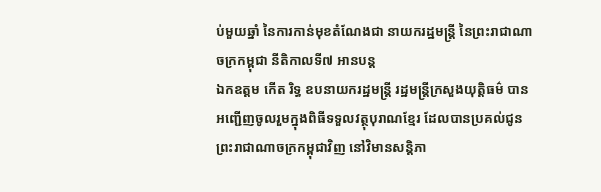ប់មួយឆ្នាំ នៃការកាន់មុខតំណែងជា នាយករដ្ឋមន្ត្រី នៃព្រះរាជាណាចក្រកម្ពុជា នីតិកាលទី៧ អានបន្ត
ឯកឧត្តម កើត រិទ្ធ ឧបនាយករដ្ឋមន្ត្រី រដ្ឋមន្ត្រីក្រសួងយុត្តិធម៌ បានអញ្ជើញចូលរួមក្នុងពិធីទទួលវត្ថុបុរាណខ្មែរ ដែលបានប្រគល់ជូន ព្រះរាជាណាចក្រកម្ពុជាវិញ នៅវិមានសន្តិភា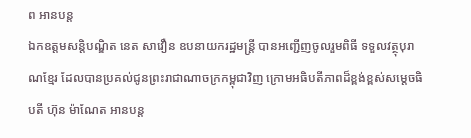ព អានបន្ត
ឯកឧត្តមសន្តិបណ្ឌិត នេត សាវឿន ឧបនាយករដ្ឋមន្រ្តី បានអញ្ជើញចូលរួមពិធី ទទួលវត្ថុបុរាណខ្មែរ ដែលបានប្រគល់ជូនព្រះរាជាណាចក្រកម្ពុជាវិញ ក្រោមអធិបតីភាពដ៏ខ្ពង់ខ្ពស់សម្តេចធិបតី ហ៊ុន ម៉ាណែត អានបន្ត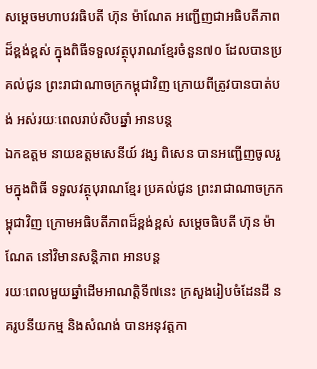សម្ដេចមហាបវរធិបតី ហ៊ុន ម៉ាណែត អញ្ជើញជាអធិបតីភាពដ៏ខ្ពង់ខ្ពស់ ក្នុងពិធីទទួលវត្ថុបុរាណខ្មែរចំនួន៧០ ដែលបានប្រគល់ជូន ព្រះរាជាណាចក្រកម្ពុជាវិញ ក្រោយពីត្រូវបានបាត់បង់ អស់រយៈពេលរាប់សិបឆ្នាំ អានបន្ត
ឯកឧត្តម នាយឧត្តមសេនីយ៍ វង្ស ពិសេន បានអញ្ជើញចូលរួមក្នុងពិធី ទទួលវត្ថុបុរាណខ្មែរ ប្រគល់ជូន ព្រះរាជាណាចក្រកម្ពុជាវិញ ក្រោមអធិបតីភាពដ៏ខ្ពង់ខ្ពស់ សម្តេចធិបតី ហ៊ុន ម៉ាណែត នៅវិមានសន្តិភាព អានបន្ត
រយៈពេលមួយឆ្នាំដើមអាណត្តិទី៧នេះ ក្រសួងរៀបចំដែនដី នគរូបនីយកម្ម និងសំណង់ បានអនុវត្តកា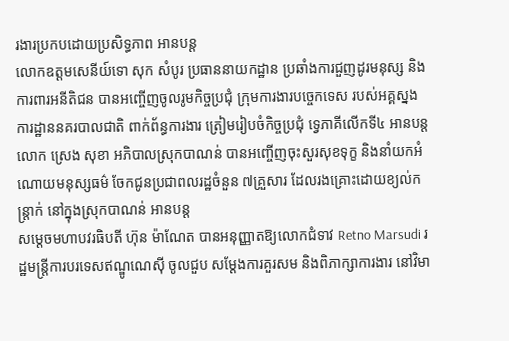រងារប្រកបដោយប្រសិទ្ធភាព អានបន្ត
លោកឧត្តមសេនីយ៍ទោ សុក សំបូរ ប្រធាននាយកដ្ឋាន ប្រឆាំងការជួញដូរមនុស្ស និងការពារអនីតិជន បានអញ្ចើញចូលរូមកិច្ចប្រជុំ ក្រុមការងារបច្ចេកទេស របស់អគ្គស្នងការដ្ឋាននគរបាលជាតិ ពាក់ព័ន្ធការងារ ត្រៀមរៀបចំកិច្ចប្រជុំ ទ្វេភាគីលើកទី៤ អានបន្ត
លោក ស្រេង សុខា អភិបាលស្រុកបាណន់ បានអញ្ចើញចុះសួរសុខទុក្ខ និងនាំយកអំណោយមនុស្សធម៌ ចែកជូនប្រជាពលរដ្ឋចំនួន ៧គ្រួសារ ដែលរងគ្រោះដោយខ្យល់កន្ត្រាក់ នៅក្នុងស្រុកបាណន់ អានបន្ត
សម្តេចមហាបវរធិបតី ហ៊ុន ម៉ាណែត បានអនុញ្ញាតឱ្យលោកជំទាវ Retno Marsudi រដ្ឋមន្ត្រីការបរទេសឥណ្ឌូណេស៊ី ចូលជួប សម្ដែងការគួរសម និងពិភាក្សាការងារ នៅវិមា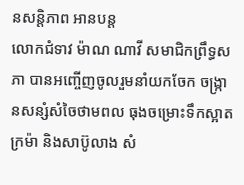នសន្តិភាព អានបន្ត
លោកជំទាវ ម៉ាណ ណាវី សមាជិកព្រឹទ្ធសភា បានអញ្ចើញចូលរួមនាំយកចែក ចង្ក្រានសន្សំសំចៃថាមពល ធុងចម្រោះទឹកស្អាត ក្រម៉ា និងសាប៊ូលាង សំ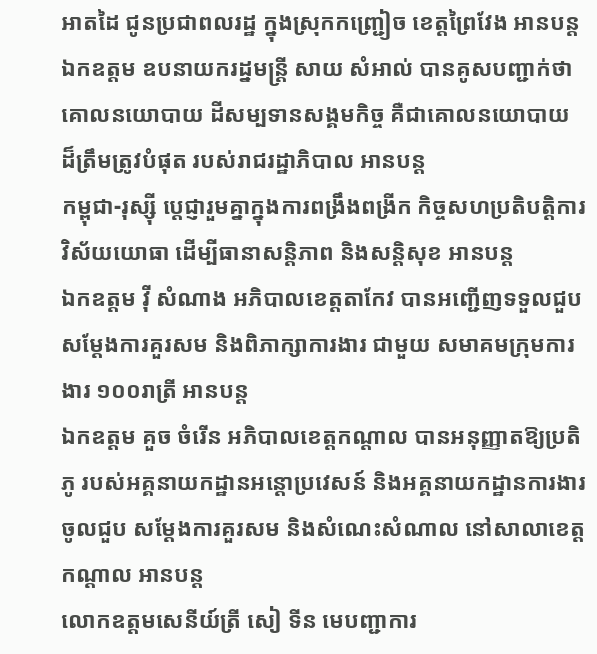អាតដៃ ជូនប្រជាពលរដ្ឋ ក្នុងស្រុកកញ្ជ្រៀច ខេត្តព្រៃវែង អានបន្ត
ឯកឧត្តម ឧបនាយករដ្នមន្ត្រី សាយ សំអាល់ បានគូសបញ្ជាក់ថា គោលនយោបាយ ដីសម្បទានសង្គមកិច្ច គឺជាគោលនយោបាយ ដ៏ត្រឹមត្រូវបំផុត របស់រាជរដ្ឋាភិបាល អានបន្ត
កម្ពុជា-រុស្ស៊ី ប្ដេជ្ញារួមគ្នាក្នុងការពង្រឹងពង្រីក កិច្ចសហប្រតិបត្តិការ វិស័យយោធា ដើម្បីធានាសន្តិភាព និងសន្ដិសុខ អានបន្ត
ឯកឧត្តម វ៉ី សំណាង អភិបាលខេត្តតាកែវ បានអញ្ជើញទទួលជួបសម្តែងការគួរសម និងពិភាក្សាការងារ ជាមួយ សមាគមក្រុមការងារ ១០០រាត្រី អានបន្ត
ឯកឧត្ដម គួច ចំរើន អភិបាលខេត្តកណ្ដាល បានអនុញ្ញាតឱ្យប្រតិភូ របស់អគ្គនាយកដ្ឋានអន្តោប្រវេសន៍ និងអគ្គនាយកដ្ឋានការងារ ចូលជួប សម្ដែងការគួរសម និងសំណេះសំណាល នៅសាលាខេត្តកណ្ដាល អានបន្ត
លោកឧត្តមសេនីយ៍ត្រី សៀ ទីន មេបញ្ជាការ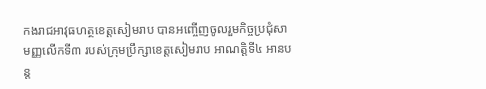កងរាជអាវុធហត្ថខេត្តសៀមរាប បានអញ្ចើញចូលរួមកិច្ចប្រជុំសាមញ្ញលើកទី៣ របស់ក្រុមប្រឹក្សាខេត្តសៀមរាប អាណត្តិទី៤ អានបន្ត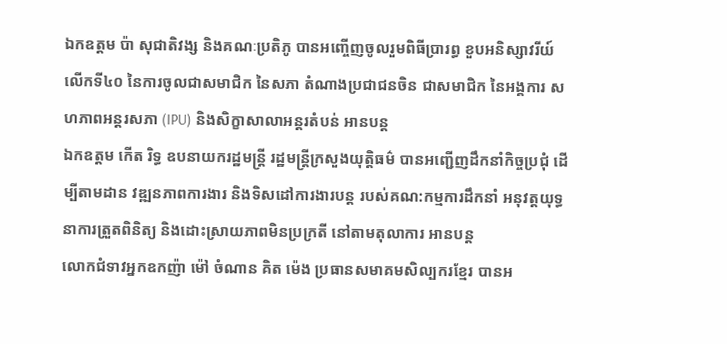ឯកឧត្តម ប៉ា សុជាតិវង្ស និងគណៈប្រតិភូ បានអញ្ចើញចូលរួមពិធីប្រារព្ធ ខួបអនិស្សាវរីយ៍ លើកទី៤០ នៃការចូលជាសមាជិក នៃសភា តំណាងប្រជាជនចិន ជាសមាជិក នៃអង្គការ សហភាពអន្តរសភា (IPU) និងសិក្ខាសាលាអន្តរតំបន់ អានបន្ត
ឯកឧត្តម កើត រិទ្ធ ឧបនាយករដ្ឋមន្ត្រី រដ្ឋមន្ត្រីក្រសួងយុត្តិធម៌ បានអញ្ជើញដឹកនាំកិច្ចប្រជុំ ដើម្បីតាមដាន វឌ្ឍនភាពការងារ និងទិសដៅការងារបន្ត របស់គណ:កម្មការដឹកនាំ អនុវត្តយុទ្ធនាការត្រួតពិនិត្យ និងដោះស្រាយភាពមិនប្រក្រតី នៅតាមតុលាការ អានបន្ត
លោកជំទាវអ្នកឧកញ៉ា ម៉ៅ ចំណាន គិត ម៉េង ប្រធានសមាគមសិល្បករខ្មែរ បានអ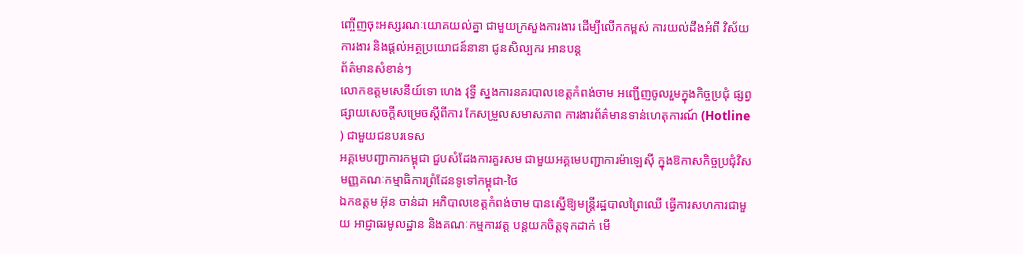ញ្ចើញចុះអស្សរណៈយោគយល់គ្នា ជាមួយក្រសួងការងារ ដើម្បីលើកកម្ពស់ ការយល់ដឹងអំពី វិស័យការងារ និងផ្ដល់អត្ថប្រយោជន៍នានា ជូនសិល្បករ អានបន្ត
ព័ត៌មានសំខាន់ៗ
លោកឧត្តមសេនីយ៍ទោ ហេង វុទ្ធី ស្នងការនគរបាលខេត្តកំពង់ចាម អញ្ជើញចូលរួមក្នុងកិច្ចប្រជុំ ផ្សព្វផ្សាយសេចក្តីសម្រេចស្តីពីការ កែសម្រួលសមាសភាព ការងារព័ត៌មានទាន់ហេតុការណ៍ (Hotline ) ជាមួយជនបរទេស
អគ្គមេបញ្ជាការកម្ពុជា ជួបសំដែងការគួរសម ជាមួយអគ្គមេបញ្ជាការម៉ាឡេសុី ក្នុងឱកាសកិច្ចប្រជុំវិសមញ្ញគណៈកម្មាធិការព្រំដែនទូទៅកម្ពុជា-ថៃ
ឯកឧត្តម អ៊ុន ចាន់ដា អភិបាលខេត្តកំពង់ចាម បានស្នើឱ្យមន្ត្រីរដ្ឋបាលព្រៃឈើ ធ្វើការសហការជាមួយ អាជ្ញាធរមូលដ្ឋាន និងគណៈកម្មការវត្ត បន្តយកចិត្តទុកដាក់ មើ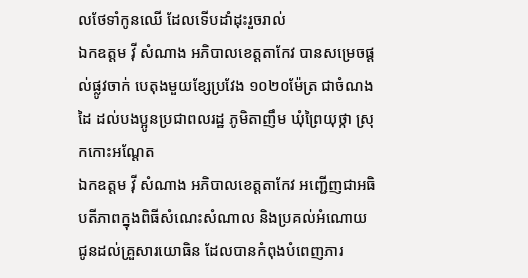លថែទាំកូនឈើ ដែលទើបដាំដុះរួចរាល់
ឯកឧត្តម វ៉ី សំណាង អភិបាលខេត្តតាកែវ បានសម្រេចផ្ដល់ផ្លូវចាក់ បេតុងមួយខ្សែប្រវែង ១០២០ម៉ែត្រ ជាចំណងដៃ ដល់បងប្អូនប្រជាពលរដ្ឋ ភូមិតាញឹម ឃុំព្រៃយុថ្កា ស្រុកកោះអណ្ដែត
ឯកឧត្តម វ៉ី សំណាង អភិបាលខេត្តតាកែវ អញ្ជេីញជាអធិបតីភាពក្នុងពិធីសំណេះសំណាល និងប្រគល់អំណោយ ជូនដល់គ្រួសារយោធិន ដែលបានកំពុងបំពេញភារ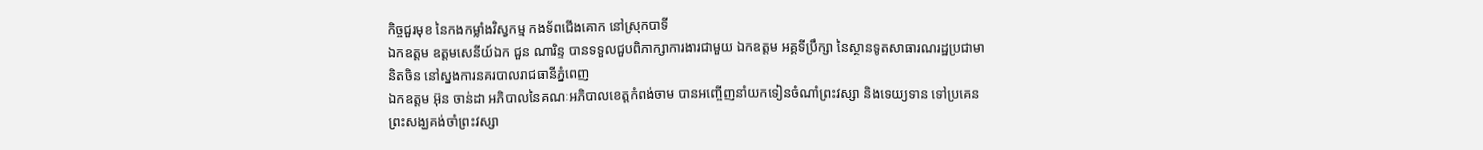កិច្ចជួរមុខ នៃកងកម្លាំងវិស្វកម្ម កងទ័ពជេីងគោក នៅស្រុកបាទី
ឯកឧត្តម ឧត្តមសេនីយ៍ឯក ជួន ណារិន្ទ បានទទួលជួបពិភាក្សាការងារជាមួយ ឯកឧត្តម អគ្គទីប្រឹក្សា នៃស្ថានទូតសាធារណរដ្ឋប្រជាមានិតចិន នៅស្នងការនគរបាលរាជធានីភ្នំពេញ
ឯកឧត្តម អ៊ុន ចាន់ដា អភិបាលនៃគណៈអភិបាលខេត្តកំពង់ចាម បានអញ្ចើញនាំយកទៀនចំណាំព្រះវស្សា និងទេយ្យទាន ទៅប្រគេនព្រះសង្ឃគង់ចាំព្រះវស្សា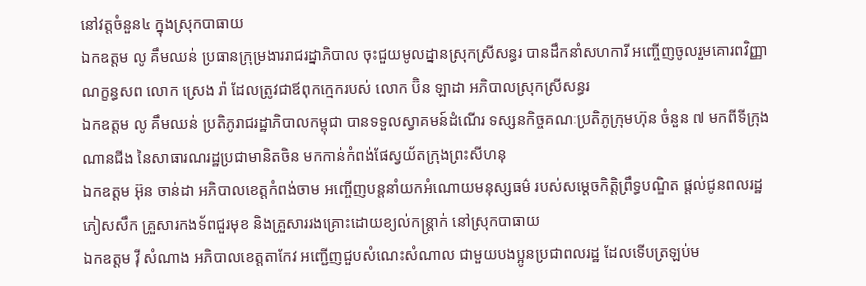នៅវត្តចំនួន៤ ក្នុងស្រុកបាធាយ
ឯកឧត្តម លូ គឹមឈន់ ប្រធានក្រុម្រងាររាជរដ្នាភិបាល ចុះជួយមូលដ្នានស្រុកស្រីសន្ធរ បានដឹកនាំសហការី អញ្ចើញចូលរួមគោរពវិញ្ញាណក្ខន្ធសព លោក ស្រេង រ៉ា ដែលត្រូវជាឪពុកក្មេករបស់ លោក ប៊ិន ឡាដា អភិបាលស្រុកស្រីសន្ធរ
ឯកឧត្តម លូ គឹមឈន់ ប្រតិភូរាជរដ្ឋាភិបាលកម្ពុជា បានទទួលស្វាគមន៍ដំណើរ ទស្សនកិច្ចគណៈប្រតិភូក្រុមហ៊ុន ចំនួន ៧ មកពីទីក្រុងណានជីង នៃសាធារណរដ្ឋប្រជាមានិតចិន មកកាន់កំពង់ផែស្វយ័តក្រុងព្រះសីហនុ
ឯកឧត្តម អ៊ុន ចាន់ដា អភិបាលខេត្តកំពង់ចាម អញ្ចើញបន្តនាំយកអំណោយមនុស្សធម៌ របស់សម្តេចកិត្តិព្រឹទ្ធបណ្ឌិត ផ្តល់ជូនពលរដ្ឋភៀសសឹក គ្រួសារកងទ័ពជួរមុខ និងគ្រួសាររងគ្រោះដោយខ្យល់កន្ត្រាក់ នៅស្រុកបាធាយ
ឯកឧត្តម វ៉ី សំណាង អភិបាលខេត្តតាកែវ អញ្ជើញជួបសំណេះសំណាល ជាមួយបងប្អូនប្រជាពលរដ្ឋ ដែលទើបត្រឡប់ម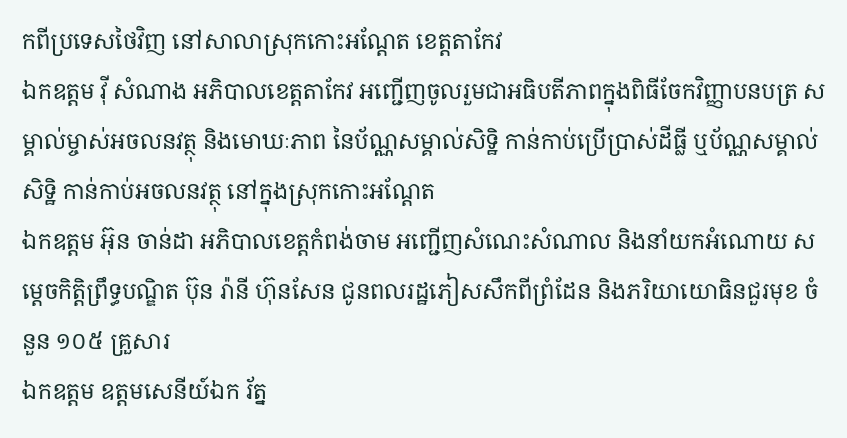កពីប្រទេសថៃវិញ នៅសាលាស្រុកកោះអណ្តែត ខេត្តតាកែវ
ឯកឧត្តម វ៉ី សំណាង អភិបាលខេត្តតាកែវ អញ្ជើញចូលរួមជាអធិបតីភាពក្នុងពិធីចែកវិញ្ញាបនបត្រ សម្គាល់ម្ចាស់អចលនវត្ថុ និងមោឃៈភាព នៃប័ណ្ណសម្គាល់សិទ្ឋិ កាន់កាប់ប្រើប្រាស់ដីធ្លី ឬប័ណ្ណសម្គាល់សិទ្ឋិ កាន់កាប់អចលនវត្ថុ នៅក្នុងស្រុកកោះអណ្តែត
ឯកឧត្តម អ៊ុន ចាន់ដា អភិបាលខេត្តកំពង់ចាម អញ្ជើញសំណេះសំណាល និងនាំយកអំណោយ សម្តេចកិត្តិព្រឹទ្ធបណ្ឌិត ប៊ុន រ៉ានី ហ៊ុនសែន ជូនពលរដ្ឋភៀសសឹកពីព្រំដែន និងភរិយាយោធិនជួរមុខ ចំនួន ១០៥ គ្រួសារ
ឯកឧត្តម ឧត្តមសេនីយ៍ឯក រ័ត្ន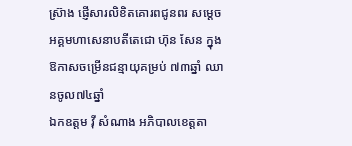ស្រ៊ាង ផ្ញើសារលិខិតគោរពជូនពរ សម្ដេចអគ្គមហាសេនាបតីតេជោ ហ៊ុន សែន ក្នុងឱកាសចម្រើនជន្មាយុគម្រប់ ៧៣ឆ្នាំ ឈានចូល៧៤ឆ្នាំ
ឯកឧត្តម វ៉ី សំណាង អភិបាលខេត្តតា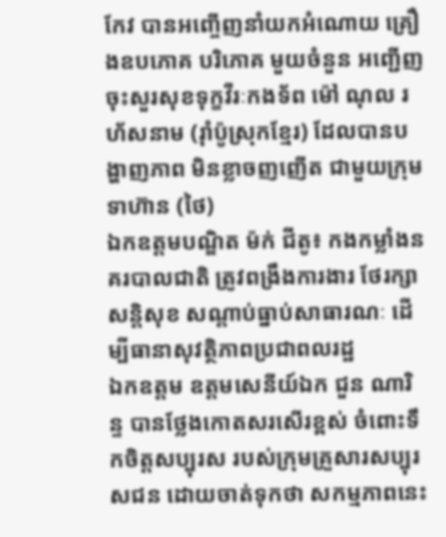កែវ បានអញ្ចើញនាំយកអំណោយ គ្រឿងឧបភោគ បរិភោគ មួយចំនួន អញ្ជើញចុះសួរសុខទុក្ខវីរៈកងទ័ព ម៉ៅ ណុល រហ័សនាម (រ៉ាំប៉ូស្រុកខ្មែរ) ដែលបានបង្ហាញភាព មិនខ្លាចញញើត ជាមួយក្រុមទាហ៊ាន (ថៃ)
ឯកឧត្តមបណ្ឌិត ម៉ក់ ជីតូ៖ កងកម្លាំងនគរបាលជាតិ ត្រូវពង្រឹងការងារ ថែរក្សាសន្តិសុខ សណ្ដាប់ធ្នាប់សាធារណៈ ដើម្បីធានាសុវត្ថិភាពប្រជាពលរដ្ឋ
ឯកឧត្តម ឧត្តមសេនីយ៍ឯក ជួន ណារិន្ទ បានថ្លែងកោតសរសើរខ្ពស់ ចំពោះទឹកចិត្តសប្បុរស របស់ក្រុមគ្រួសារសប្បុរសជន ដោយចាត់ទុកថា សកម្មភាពនេះ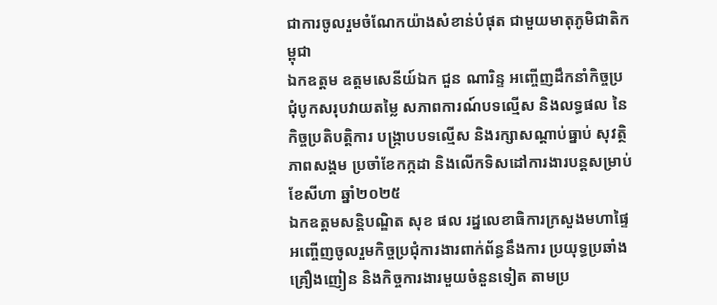ជាការចូលរួមចំណែកយ៉ាងសំខាន់បំផុត ជាមួយមាតុភូមិជាតិកម្ពុជា
ឯកឧត្តម ឧត្តមសេនីយ៍ឯក ជួន ណារិន្ទ អញ្ចើញដឹកនាំកិច្ចប្រជុំបូកសរុបវាយតម្លៃ សភាពការណ៍បទល្មើស និងលទ្ធផល នៃកិច្ចប្រតិបត្តិការ បង្រ្កាបបទល្មើស និងរក្សាសណ្តាប់ធ្នាប់ សុវត្ថិភាពសង្គម ប្រចាំខែកក្កដា និងលើកទិសដៅការងារបន្តសម្រាប់ខែសីហា ឆ្នាំ២០២៥
ឯកឧត្ដមសន្តិបណ្ឌិត សុខ ផល រដ្នលេខាធិការក្រសួងមហាផ្ទៃ អញ្ចើញចូលរួមកិច្ចប្រជុំការងារពាក់ព័ន្ធនឹងការ ប្រយុទ្ធប្រឆាំងគ្រឿងញៀន និងកិច្ចការងារមួយចំនួនទៀត តាមប្រ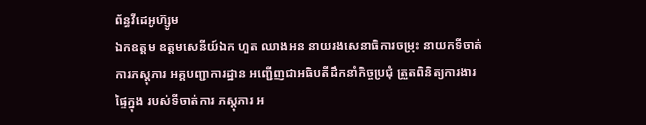ព័ន្ធវីដេអូហ៊្សូម
ឯកឧត្តម ឧត្ដមសេនីយ៍ឯក ហួត ឈាងអន នាយរងសេនាធិការចម្រុះ នាយកទីចាត់ការភស្តុភារ អគ្គបញ្ជាការដ្ឋាន អញ្ជើញជាអធិបតីដឹកនាំកិច្ចប្រជុំ ត្រួតពិនិត្យការងារផ្ទៃក្នុង របស់ទីចាត់ការ ភស្តុភារ អ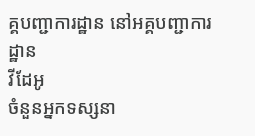គ្គបញ្ជាការដ្ឋាន នៅអគ្គបញ្ជាការដ្ឋាន
វីដែអូ
ចំនួនអ្នកទស្សនា